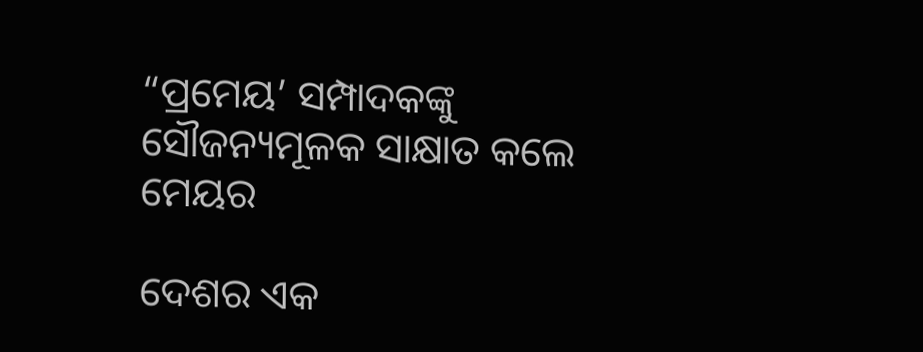“ପ୍ରମେୟ’ ସମ୍ପାଦକଙ୍କୁ ସୌଜନ୍ୟମୂଳକ ସାକ୍ଷାତ କଲେ ମେୟର

ଦେଶର ଏକ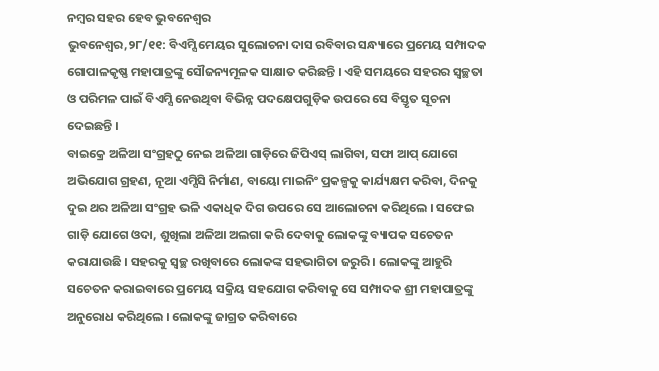ନମ୍ବର ସହର ହେବ ଭୁବନେଶ୍ୱର
ଭୁବନେଶ୍ୱର,୨୮/୧୧: ବିଏମ୍ସି ମେୟର ସୁଲୋଚନା ଦାସ ରବିବାର ସନ୍ଧ୍ୟାରେ ପ୍ରମେୟ ସମ୍ପାଦକ ଗୋପାଳକୃଷ୍ଣ ମହାପାତ୍ରଙ୍କୁ ସୌଜନ୍ୟମୂଳକ ସାକ୍ଷାତ କରିଛନ୍ତି । ଏହି ସମୟରେ ସହରର ସ୍ୱଚ୍ଛତା ଓ ପରିମଳ ପାଇଁ ବିଏମ୍ସି ନେଉଥିବା ବିଭିନ୍ନ ପଦକ୍ଷେପଗୁଡ଼ିକ ଉପରେ ସେ ବିସ୍ତୃତ ସୂଚନା ଦେଇଛନ୍ତି ।
ବାଇକ୍ରେ ଅଳିଆ ସଂଗ୍ରହଠୁ ନେଇ ଅଳିଆ ଗାଡ଼ିରେ ଜିପିଏସ୍ ଲାଗିବା, ସଫା ଆପ୍ ଯୋଗେ ଅଭିଯୋଗ ଗ୍ରହଣ, ନୂଆ ଏମ୍ସିସି ନିର୍ମାଣ, ବାୟୋ ମାଇନିଂ ପ୍ରକଳ୍ପକୁ କାର୍ଯ୍ୟକ୍ଷମ କରିବା, ଦିନକୁ ଦୁଇ ଥର ଅଳିଆ ସଂଗ୍ରହ ଭଳି ଏକାଧିକ ଦିଗ ଉପରେ ସେ ଆଲୋଚନା କରିଥିଲେ । ସଫେଇ ଗାଡ଼ି ଯୋଗେ ଓଦା, ଶୁଖିଲା ଅଳିଆ ଅଲଗା କରି ଦେବାକୁ ଲୋକଙ୍କୁ ବ୍ୟାପକ ସଚେତନ କରାଯାଉଛି । ସହରକୁ ସ୍ୱଚ୍ଛ ରଖିବାରେ ଲୋକଙ୍କ ସହଭାଗିତା ଜରୁରି । ଲୋକଙ୍କୁ ଆହୁରି ସଚେତନ କରାଇବାରେ ପ୍ରମେୟ ସକ୍ରିୟ ସହଯୋଗ କରିବାକୁ ସେ ସମ୍ପାଦକ ଶ୍ରୀ ମହାପାତ୍ରଙ୍କୁ ଅନୁରୋଧ କରିଥିଲେ । ଲୋକଙ୍କୁ ଜାଗ୍ରତ କରିବାରେ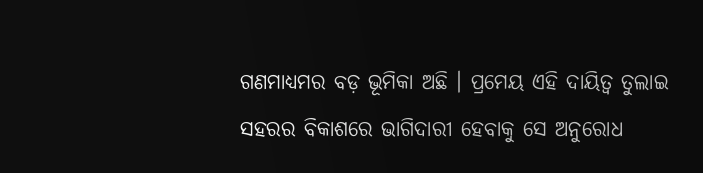ଗଣମାଧ୍ୟମର ବଡ଼ ଭୂମିକା ଅଛି । ପ୍ରମେୟ ଏହି ଦାୟିତ୍ୱ ତୁଲାଇ ସହରର ବିକାଶରେ ଭାଗିଦାରୀ ହେବାକୁ ସେ ଅନୁରୋଧ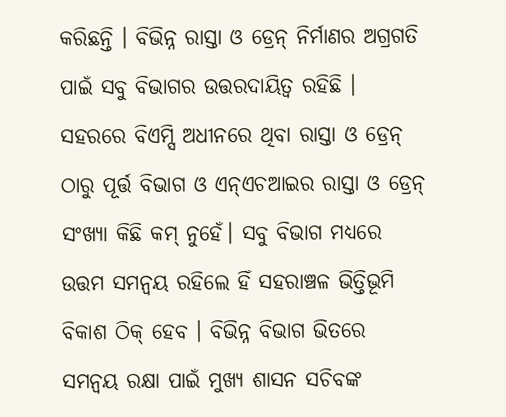କରିଛନ୍ତି । ବିଭିନ୍ନ ରାସ୍ତା ଓ ଡ୍ରେନ୍ ନିର୍ମାଣର ଅଗ୍ରଗତି ପାଇଁ ସବୁ ବିଭାଗର ଉତ୍ତରଦାୟିତ୍ୱ ରହିଛି । ସହରରେ ବିଏମ୍ସି ଅଧୀନରେ ଥିବା ରାସ୍ତା ଓ ଡ୍ରେନ୍ ଠାରୁ ପୂର୍ତ୍ତ ବିଭାଗ ଓ ଏନ୍ଏଚଆଇର ରାସ୍ତା ଓ ଡ୍ରେନ୍ ସଂଖ୍ୟା କିଛି କମ୍ ନୁହେଁ। ସବୁ ବିଭାଗ ମଧ୍ୟରେ ଉତ୍ତମ ସମନ୍ୱୟ ରହିଲେ ହିଁ ସହରାଞ୍ଚଳ ଭିତ୍ତିଭୂମି ବିକାଶ ଠିକ୍ ହେବ । ବିଭିନ୍ନ ବିଭାଗ ଭିତରେ ସମନ୍ୱୟ ରକ୍ଷା ପାଇଁ ମୁଖ୍ୟ ଶାସନ ସଚିବଙ୍କ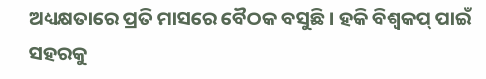ଅଧ୍ୟକ୍ଷତାରେ ପ୍ରତି ମାସରେ ବୈଠକ ବସୁଛି । ହକି ବିଶ୍ୱକପ୍ ପାଇଁ ସହରକୁ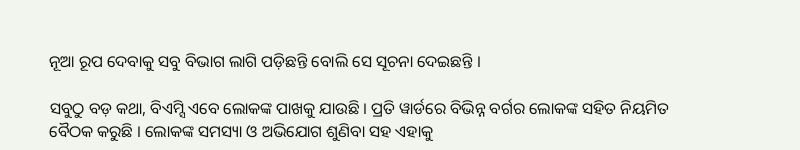ନୂଆ ରୂପ ଦେବାକୁ ସବୁ ବିଭାଗ ଲାଗି ପଡ଼ିଛନ୍ତି ବୋଲି ସେ ସୂଚନା ଦେଇଛନ୍ତି ।

ସବୁଠୁ ବଡ଼ କଥା, ବିଏମ୍ସି ଏବେ ଲୋକଙ୍କ ପାଖକୁ ଯାଉଛି । ପ୍ରତି ୱାର୍ଡରେ ବିଭିନ୍ନ ବର୍ଗର ଲୋକଙ୍କ ସହିତ ନିୟମିତ ବୈଠକ କରୁଛି । ଲୋକଙ୍କ ସମସ୍ୟା ଓ ଅଭିଯୋଗ ଶୁଣିବା ସହ ଏହାକୁ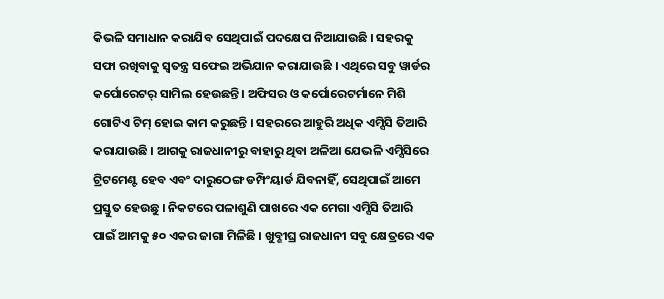କିଭଳି ସମାଧାନ କରାଯିବ ସେଥିପାଇଁ ପଦକ୍ଷେପ ନିଆଯାଉଛି । ସହରକୁ ସଫା ରଖିବାକୁ ସ୍ୱତନ୍ତ୍ର ସଫେଇ ଅଭିଯାନ କରାଯାଉଛି । ଏଥିରେ ସବୁ ୱାର୍ଡର କର୍ପୋରେଟର୍ ସାମିଲ ହେଉଛନ୍ତି । ଅଫିସର ଓ କର୍ପୋରେଟର୍ମାନେ ମିଶି ଗୋଟିଏ ଟିମ୍ ହୋଇ କାମ କରୁଛନ୍ତି । ସହରରେ ଆହୁରି ଅଧିକ ଏମ୍ସିସି ତିଆରି କରାଯାଉଛି । ଆଗକୁ ରାଜଧାନୀରୁ ବାହାରୁ ଥିବା ଅଳିଆ ଯେଭଳି ଏମ୍ସିସିରେ ଟ୍ରିଟମେଣ୍ଟ ହେବ ଏବଂ ଦାରୁଠେଙ୍ଗ ଡମ୍ପିଂୟାର୍ଡ ଯିବନାହିଁ, ସେଥିପାଇଁ ଆମେ ପ୍ରସ୍ତୁତ ହେଉଛୁ । ନିକଟରେ ପଳାଶୁଣି ପାଖରେ ଏକ ମେଗା ଏମ୍ସିସି ତିଆରି ପାଇଁ ଆମକୁ ୫୦ ଏକର ଜାଗା ମିଳିଛି । ଖୁବ୍ଶୀଘ୍ର ରାଜଧାନୀ ସବୁ କ୍ଷେତ୍ରରେ ଏକ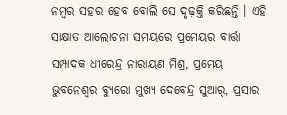ନମ୍ବର ସହର ହେବ ବୋଲି ସେ ଦୃଢ଼କ୍ତି କରିଛନ୍ତି । ଏହି ସାକ୍ଷାତ ଆଲୋଚନା ସମୟରେ ପ୍ରମେୟର ବାର୍ତ୍ତା ସମ୍ପାଦକ ଧୀରେନ୍ଦ୍ର ନାରାୟଣ ମିଶ୍ର, ପ୍ରମେୟ ଭୁବନେଶ୍ୱର ବ୍ୟୁରୋ ମୁଖ୍ୟ ଦେବେନ୍ଦ୍ର ସୁଆର୍, ପ୍ରସାର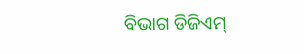ବିଭାଗ ଡିଜିଏମ୍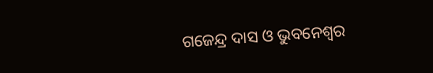ଗଜେନ୍ଦ୍ର ଦାସ ଓ ଭୁବନେଶ୍ୱର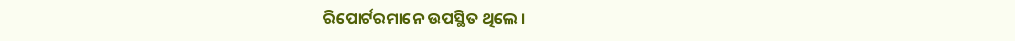ରିପୋର୍ଟରମାନେ ଉପସ୍ଥିତ ଥିଲେ ।